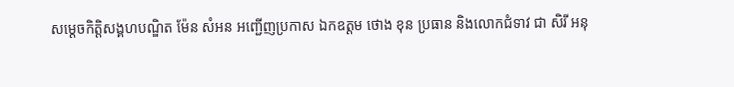សម្តេចកិត្តិសង្គហបណ្ឌិត ម៉ែន សំអន អញ្ជើញប្រកាស ឯកឧត្តម ថោង ខុន ប្រធាន និងលោកជំទាវ ជា សិរី អនុ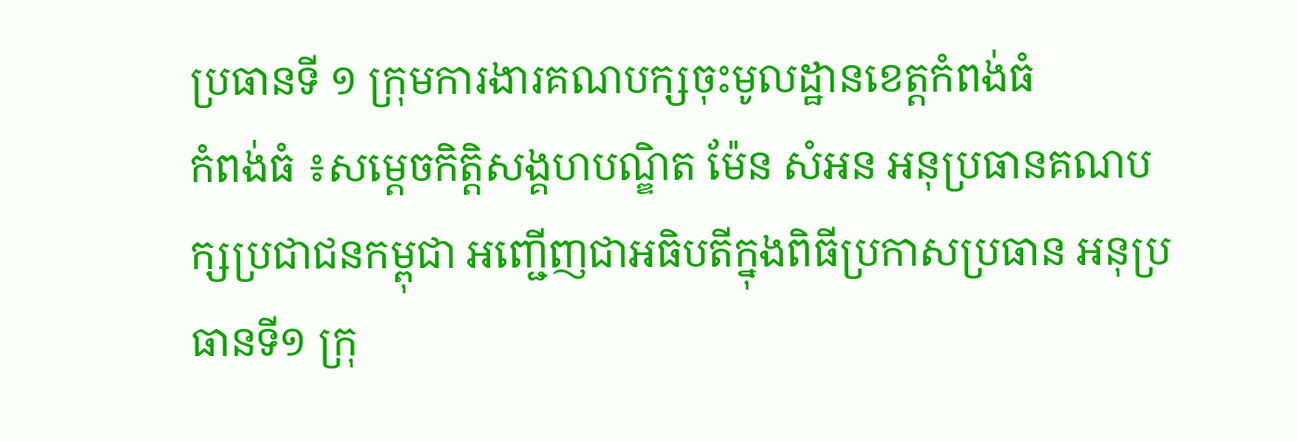ប្រធានទី ១ ក្រុមការងារគណបក្សចុះមូលដ្ឋានខេត្តកំពង់ធំ
កំពង់ធំ ៖សម្តេចកិត្តិសង្គហបណ្ឌិត ម៉ែន សំអន អនុប្រធានគណបក្សប្រជាជនកម្ពុជា អញ្ជើញជាអធិបតីក្នុងពិធីប្រកាសប្រធាន អនុប្រធានទី១ ក្រុ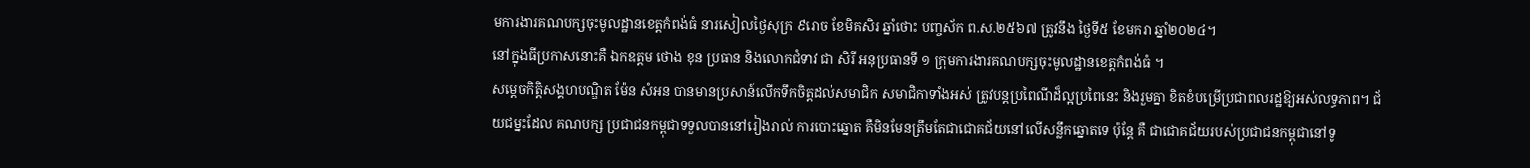មការងារគណបក្សចុះមូលដ្ឋានខេត្តកំពង់ធំ នារសៀលថ្ងៃសុក្រ ៩រោច ខែមិគសិរ ឆ្នាំថោះ បញ្ចស័ក ព.ស.២៥៦៧ ត្រូវនឹង ថ្ងៃទី៥ ខែមករា ឆ្នាំ២០២៤។
នៅក្នុងធីប្រកាសនោះគឺ ឯកឧត្តម ថោង ខុន ប្រធាន និងលោកជំទាវ ជា សិរី អនុប្រធានទី ១ ក្រុមការងារគណបក្សចុះមូលដ្ឋានខេត្តកំពង់ធំ ។
សម្តេចកិត្តិសង្គហបណ្ឌិត ម៉ែន សំអន បានមានប្រសាន៍លើកទឹកចិត្តដល់សមាជិក សមាជិកាទាំងអស់ ត្រូវបន្តប្រពៃណីដ៏ល្អប្រពៃនេះ និងរួមគ្នា ខិតខំបម្រើប្រជាពលរដ្ឋឱ្យអស់លទ្ធភាព។ ជ័យជម្នះដែល គណបក្ស ប្រជាជនកម្ពុជាទទួលបាននៅរៀងរាល់ ការបោះឆ្នោត គឺមិនមែនត្រឹមតែជាជោគជ័យនៅលើសន្លឹកឆ្នោតទេ ប៉ុន្តែ គឺ ជាជោគជ័យរបស់ប្រជាជនកម្ពុជានៅទូ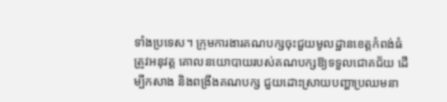ទាំងប្រទេស។ ក្រុមការងារគណបក្សចុះជួយមូលដ្ឋានខេត្តកំពង់ធំ ត្រូវអនុវត្ត គោលនយោបាយរបស់គណបក្សឱ្យទទួលជោគជ័យ ដើម្បីកសាង និងពង្រឹងគណបក្ស ជួយដោះស្រាយបញ្ហាប្រឈមនា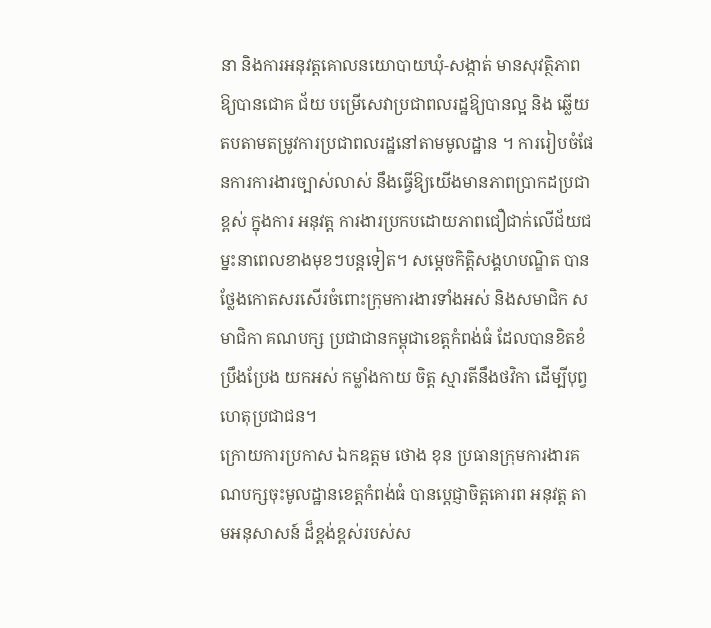នា និងការអនុវត្តគោលនយោបាយឃុំ-សង្កាត់ មានសុវត្ថិភាព ឱ្យបានជោគ ជ័យ បម្រើសេវាប្រជាពលរដ្ឋឱ្យបានល្អ និង ឆ្លើយតបតាមតម្រូវការប្រជាពលរដ្ឋនៅតាមមូលដ្ឋាន ។ ការរៀបចំផែនការការងារច្បាស់លាស់ នឹងធ្វើឱ្យយើងមានភាពប្រាកដប្រជាខ្ពស់ ក្នុងការ អនុវត្ត ការងារប្រកបដោយភាពជឿជាក់លើជ័យជម្នះនាពេលខាងមុខៗបន្តទៀត។ សម្តេចកិត្តិសង្គហបណ្ឌិត បានថ្លែងកោតសរសើរចំពោះក្រុមការងារទាំងអស់ និងសមាជិក សមាជិកា គណបក្ស ប្រជាជានកម្ពុជាខេត្តកំពង់ធំ ដែលបានខិតខំប្រឹងប្រែង យកអស់ កម្លាំងកាយ ចិត្ត ស្មារតីនឹងថវិកា ដើម្បីបុព្វហេតុប្រជាជន។
ក្រោយការប្រកាស ឯកឧត្តម ថោង ខុន ប្រធានក្រុមការងារគណបក្សចុះមូលដ្ឋានខេត្តកំពង់ធំ បានប្តេជ្ញាចិត្តគោរព អនុវត្ត តាមអនុសាសន៍ ដ៏ខ្ពង់ខ្ពស់របស់ស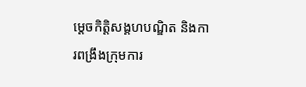ម្តេចកិត្តិសង្គហបណ្ឌិត និងការពង្រឹងក្រុមការ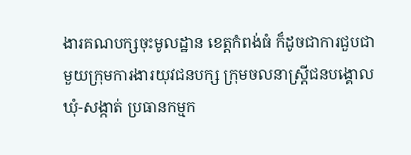ងារគណបក្សចុះមូលដ្ឋាន ខេត្តកំពង់ធំ ក៏ដូចជាការជួបជាមួយក្រុមការងារយុវជនបក្ស ក្រុមចលនាស្ត្រីជនបង្គោល ឃុំ-សង្កាត់ ប្រធានកម្មក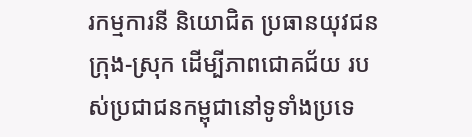រកម្មការនី និយោជិត ប្រធានយុវជនក្រុង-ស្រុក ដើម្បីភាពជោគជ័យ របស់ប្រជាជនកម្ពុជានៅទូទាំងប្រទេ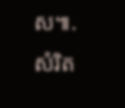ស៕. សំរិត